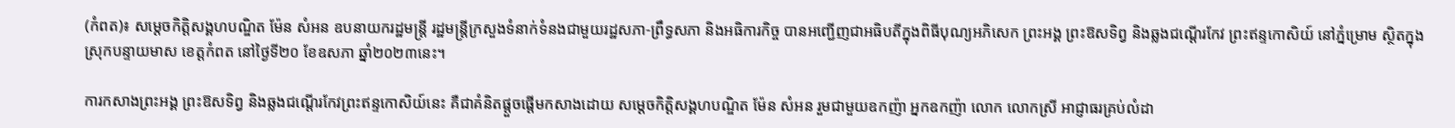(កំពត)៖ សម្តេចកិត្តិសង្គហបណ្ឌិត ម៉ែន សំអន ឧបនាយករដ្ឋមន្ត្រី រដ្ឋមន្ត្រីក្រសួងទំនាក់ទំនងជាមួយរដ្ឋសភា-ព្រឹទ្ធសភា និងអធិការកិច្ច បានអញ្ជើញជាអធិបតីក្នុងពិធីបុណ្យអភិសេក ព្រះអង្គ ព្រះឱសទិព្វ និងឆ្លងជណ្តើរកែវ ព្រះឥន្ទកោសិយ៍ នៅភ្នំម្រោម ស្ថិតក្នុងស្រុកបន្ទាយមាស ខេត្តកំពត នៅថ្ងៃទី២០ ខែឧសភា ឆ្នាំ២០២៣នេះ។

ការកសាងព្រះអង្គ ព្រះឱសទិព្វ និងឆ្លងជណ្តើរកែវព្រះឥន្ទកោសិយ៍នេះ គឺជាគំនិតផ្តួចផ្តើមកសាងដោយ សម្តេចកិត្តិសង្គហបណ្ឌិត ម៉ែន សំអន រួមជាមួយឧកញ៉ា អ្នកឧកញ៉ា លោក លោកស្រី អាជ្ញាធរគ្រប់លំដា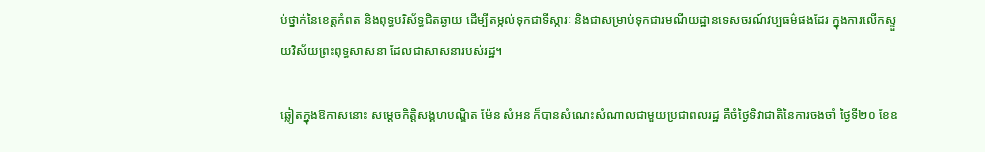ប់ថ្នាក់នៃខេត្តកំពត និងពុទ្ធបរិស័ទ្ធជិតឆ្ងាយ ដើម្បីតម្កល់ទុកជាទីស្ការៈ និងជាសម្រាប់ទុកជារមណីយដ្ឋានទេសចរណ៍វប្បធម៌ផងដែរ ក្នុងការលើកស្ទួយវិស័យព្រះពុទ្ធសាសនា ដែលជាសាសនារបស់រដ្ឋ។

ឆ្លៀតក្នុងឱកាសនោះ សម្តេចកិត្តិសង្គហបណ្ឌិត ម៉ែន សំអន ក៏បានសំណេះសំណាលជាមួយប្រជាពលរដ្ឋ គឺចំថ្ងៃទិវាជាតិនៃការចងចាំ ថ្ងៃទី២០ ខែឧ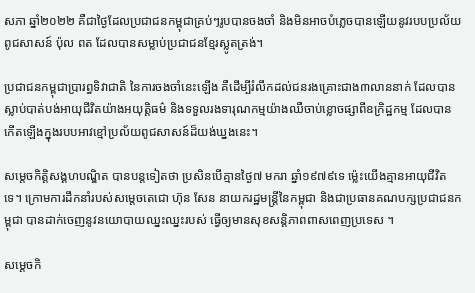សភា ឆ្នាំ២០២២ គឺជាថ្ងៃដែលប្រជាជនកម្ពុជាគ្រប់ៗរូបបានចងចាំ និងមិនអាចបំភ្លេចបានឡើយនូវរបបប្រល័យពូជសាសន៍ ប៉ុល ពត ដែលបានសម្លាប់ប្រជាជនខ្មែរស្លូតត្រង់។

ប្រជាជនកម្ពុជាប្រារព្ធទិវាជាតិ នៃការចងចាំនេះឡើង គឺដើម្បីរំលឹកដល់ជនរងគ្រោះជាង៣លាននាក់ ដែលបានស្លាប់បាត់បង់អាយុជីវិតយ៉ាងអយុត្តិធម៌ និងទទួលរងទារុណកម្មយ៉ាងឈឺចាប់ខ្លោចផ្សាពីឧក្រិដ្ឋកម្ម ដែលបានកើតឡើងក្នុងរបបអាវខ្មៅប្រល័យពូជសាសន៍ដ៏យង់ឃ្នងនេះ។

សម្តេចកិត្តិសង្គហបណ្ឌិត បានបន្តទៀតថា ប្រសិនបើគ្មានថ្ងៃ៧ មករា ឆ្នាំ១៩៧៩ទេ ម្ល៉េះយើងគ្មានអាយុជីវិតទេ។ ក្រោមការដឹកនាំរបស់សម្តេចតេជោ ហ៊ុន សែន នាយករដ្ឋមន្ត្រីនៃកម្ពុជា និងជាប្រធានគណបក្សប្រជាជនកម្ពុជា បានដាក់ចេញនូវនយោបាយឈ្នះឈ្នះរបស់ ធ្វើឲ្យមានសុខសន្តិភាពពាសពេញប្រទេស ។

សម្តេចកិ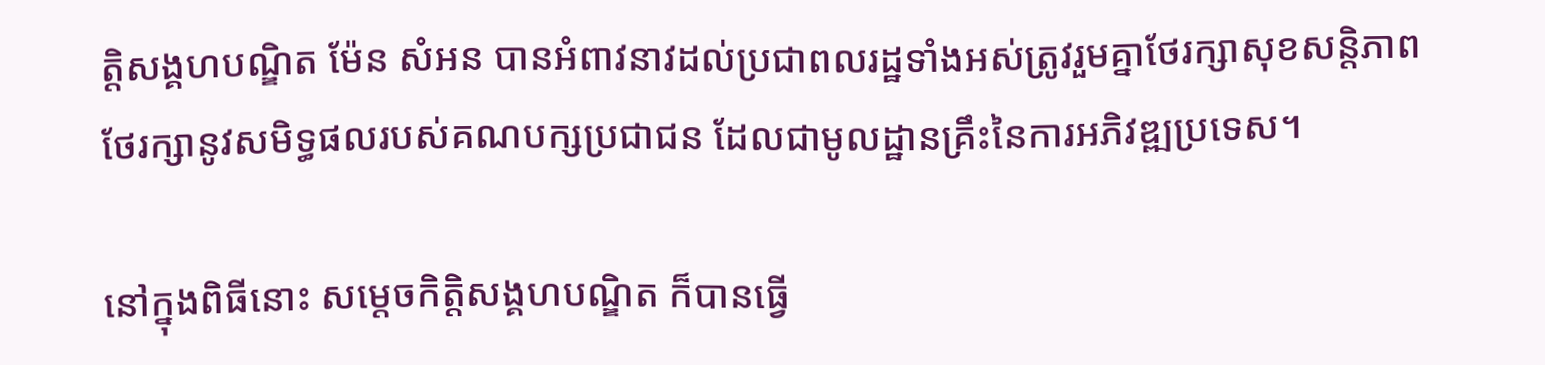ត្តិសង្គហបណ្ឌិត ម៉ែន សំអន បានអំពាវនាវដល់ប្រជាពលរដ្ឋទាំងអស់ត្រូវរួមគ្នាថែរក្សាសុខសន្តិភាព ថែរក្សានូវសមិទ្ធផលរបស់គណបក្សប្រជាជន ដែលជាមូលដ្ឋានគ្រឹះនៃការអភិវឌ្ឍប្រទេស។

នៅក្នុងពិធីនោះ សម្តេចកិត្តិសង្គហបណ្ឌិត ក៏បានធ្វើ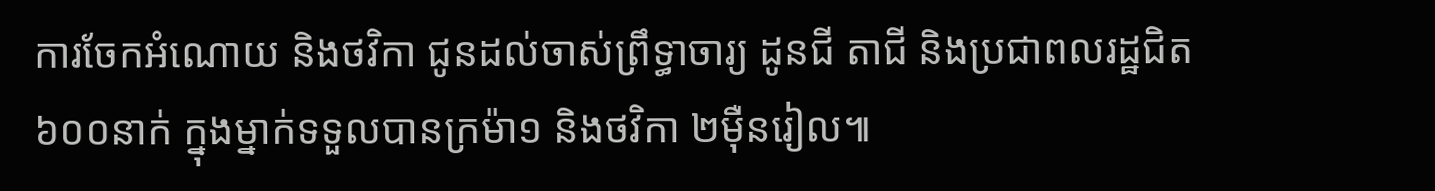ការចែកអំណោយ និងថវិកា ជូនដល់ចាស់ព្រឹទ្ធាចារ្យ ដូនជី តាជី និងប្រជាពលរដ្ឋជិត៦០០នាក់ ក្នុងម្នាក់ទទួលបានក្រម៉ា១ និងថវិកា ២ម៉ឺនរៀល៕